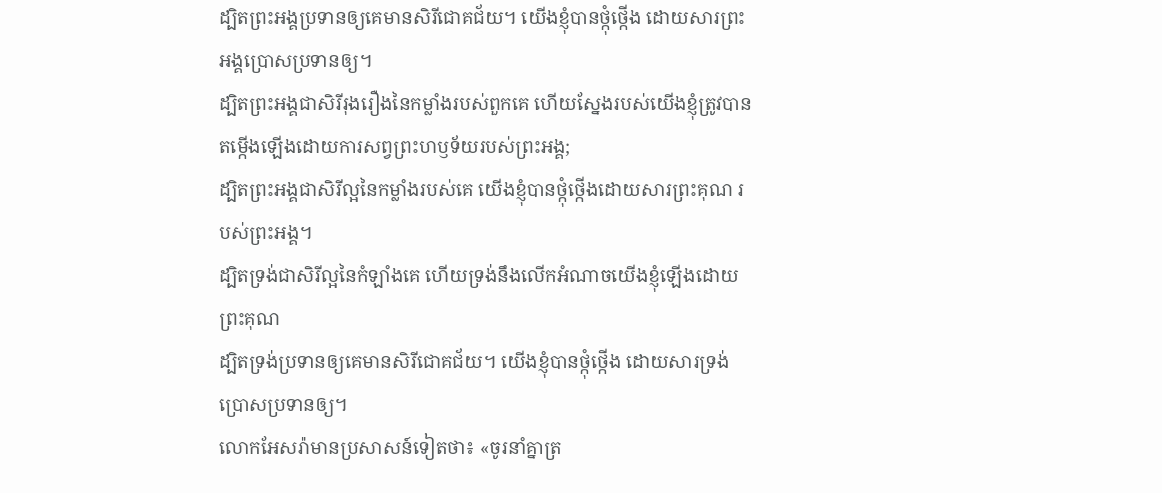ដ្បិតព្រះអង្គប្រទានឲ្យគេមានសិរីជោគជ័យ។ យើងខ្ញុំបានថ្កុំថ្កើង ដោយសារព្រះអង្គប្រោសប្រទានឲ្យ។
ដ្បិតព្រះអង្គជាសិរីរុងរឿងនៃកម្លាំងរបស់ពួកគេ ហើយស្នែងរបស់យើងខ្ញុំត្រូវបានតម្កើងឡើងដោយការសព្វព្រះហឫទ័យរបស់ព្រះអង្គ;
ដ្បិតព្រះអង្គជាសិរីល្អនៃកម្លាំងរបស់គេ យើងខ្ញុំបានថ្កុំថ្កើងដោយសារព្រះគុណ របស់ព្រះអង្គ។
ដ្បិតទ្រង់ជាសិរីល្អនៃកំឡាំងគេ ហើយទ្រង់នឹងលើកអំណាចយើងខ្ញុំឡើងដោយព្រះគុណ
ដ្បិតទ្រង់ប្រទានឲ្យគេមានសិរីជោគជ័យ។ យើងខ្ញុំបានថ្កុំថ្កើង ដោយសារទ្រង់ប្រោសប្រទានឲ្យ។
លោកអែសរ៉ាមានប្រសាសន៍ទៀតថា៖ «ចូរនាំគ្នាត្រ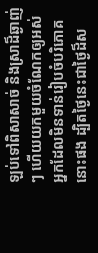ឡប់ទៅពិសាសាច់ និងស្រាដ៏ឆ្ងាញ់ៗ ហើយយកមួយចំណែកឲ្យអស់អ្នកដែលមិនទាន់រៀបចំបរិភោគនោះផង ដ្បិតថ្ងៃនេះជាថ្ងៃដ៏ស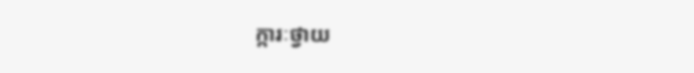ក្ការៈថ្វាយ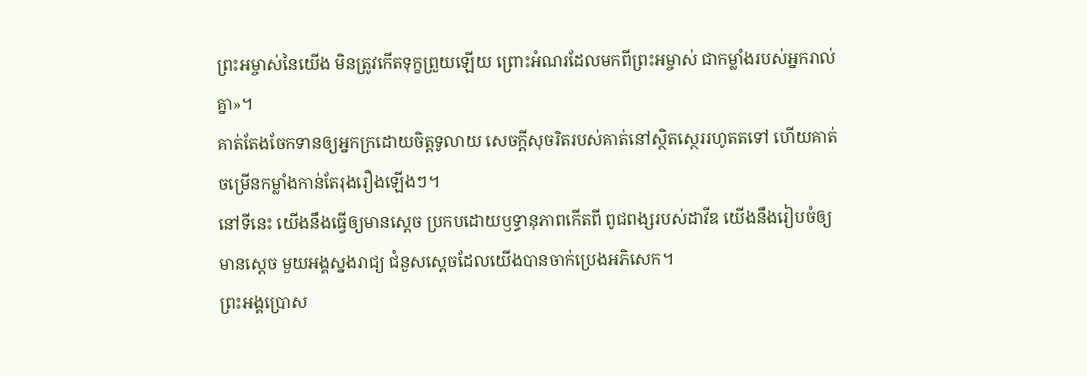ព្រះអម្ចាស់នៃយើង មិនត្រូវកើតទុក្ខព្រួយឡើយ ព្រោះអំណរដែលមកពីព្រះអម្ចាស់ ជាកម្លាំងរបស់អ្នករាល់គ្នា»។
គាត់តែងចែកទានឲ្យអ្នកក្រដោយចិត្តទូលាយ សេចក្ដីសុចរិតរបស់គាត់នៅស្ថិតស្ថេររហូតតទៅ ហើយគាត់ចម្រើនកម្លាំងកាន់តែរុងរឿងឡើងៗ។
នៅទីនេះ យើងនឹងធ្វើឲ្យមានស្ដេច ប្រកបដោយឫទ្ធានុភាពកើតពី ពូជពង្សរបស់ដាវីឌ យើងនឹងរៀបចំឲ្យមានស្ដេច មួយអង្គស្នងរាជ្យ ជំនួសស្ដេចដែលយើងបានចាក់ប្រេងអភិសេក។
ព្រះអង្គប្រោស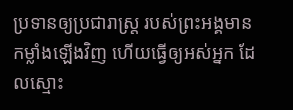ប្រទានឲ្យប្រជារាស្ត្រ របស់ព្រះអង្គមានកម្លាំងឡើងវិញ ហើយធ្វើឲ្យអស់អ្នក ដែលស្មោះ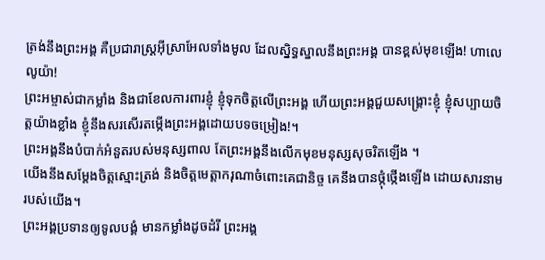ត្រង់នឹងព្រះអង្គ គឺប្រជារាស្ត្រអ៊ីស្រាអែលទាំងមូល ដែលស្និទ្ធស្នាលនឹងព្រះអង្គ បានខ្ពស់មុខឡើង! ហាលេលូយ៉ា!
ព្រះអម្ចាស់ជាកម្លាំង និងជាខែលការពារខ្ញុំ ខ្ញុំទុកចិត្តលើព្រះអង្គ ហើយព្រះអង្គជួយសង្គ្រោះខ្ញុំ ខ្ញុំសប្បាយចិត្តយ៉ាងខ្លាំង ខ្ញុំនឹងសរសើរតម្កើងព្រះអង្គដោយបទចម្រៀង!។
ព្រះអង្គនឹងបំបាក់អំនួតរបស់មនុស្សពាល តែព្រះអង្គនឹងលើកមុខមនុស្សសុចរិតឡើង ។
យើងនឹងសម្តែងចិត្តស្មោះត្រង់ និងចិត្តមេត្តាករុណាចំពោះគេជានិច្ច គេនឹងបានថ្កុំថ្កើងឡើង ដោយសារនាមរបស់យើង។
ព្រះអង្គប្រទានឲ្យទូលបង្គំ មានកម្លាំងដូចដំរី ព្រះអង្គ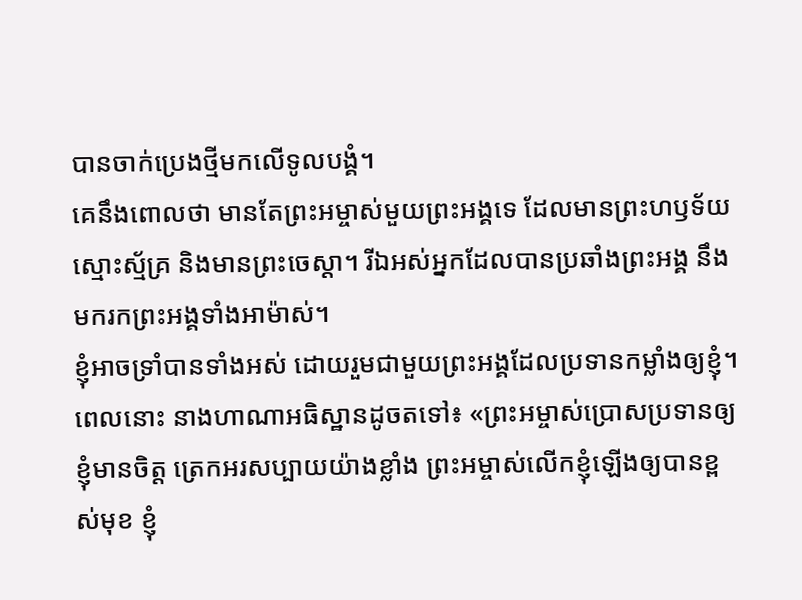បានចាក់ប្រេងថ្មីមកលើទូលបង្គំ។
គេនឹងពោលថា មានតែព្រះអម្ចាស់មួយព្រះអង្គទេ ដែលមានព្រះហឫទ័យស្មោះស្ម័គ្រ និងមានព្រះចេស្ដា។ រីឯអស់អ្នកដែលបានប្រឆាំងព្រះអង្គ នឹងមករកព្រះអង្គទាំងអាម៉ាស់។
ខ្ញុំអាចទ្រាំបានទាំងអស់ ដោយរួមជាមួយព្រះអង្គដែលប្រទានកម្លាំងឲ្យខ្ញុំ។
ពេលនោះ នាងហាណាអធិស្ឋានដូចតទៅ៖ «ព្រះអម្ចាស់ប្រោសប្រទានឲ្យខ្ញុំមានចិត្ត ត្រេកអរសប្បាយយ៉ាងខ្លាំង ព្រះអម្ចាស់លើកខ្ញុំឡើងឲ្យបានខ្ពស់មុខ ខ្ញុំ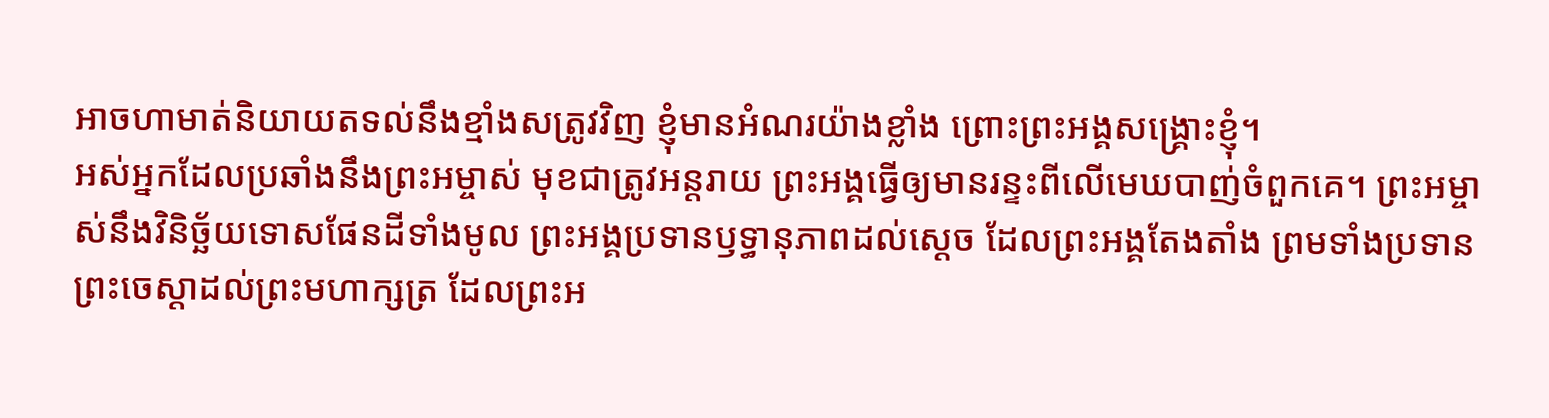អាចហាមាត់និយាយតទល់នឹងខ្មាំងសត្រូវវិញ ខ្ញុំមានអំណរយ៉ាងខ្លាំង ព្រោះព្រះអង្គសង្គ្រោះខ្ញុំ។
អស់អ្នកដែលប្រឆាំងនឹងព្រះអម្ចាស់ មុខជាត្រូវអន្តរាយ ព្រះអង្គធ្វើឲ្យមានរន្ទះពីលើមេឃបាញ់ចំពួកគេ។ ព្រះអម្ចាស់នឹងវិនិច្ឆ័យទោសផែនដីទាំងមូល ព្រះអង្គប្រទានឫទ្ធានុភាពដល់ស្ដេច ដែលព្រះអង្គតែងតាំង ព្រមទាំងប្រទានព្រះចេស្ដាដល់ព្រះមហាក្សត្រ ដែលព្រះអ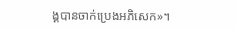ង្គបានចាក់ប្រេងអភិសេក»។